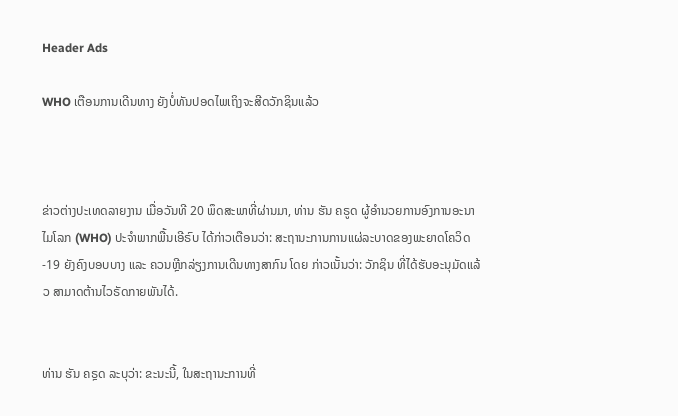Header Ads

WHO ເຕືອນການເດີນທາງ ຍັງບໍ່ທັນປອດໄພເຖິງຈະສີດວັກຊິນແລ້ວ



ຂ່າວຕ່າງປະເທດລາຍງານ ເມື່ອວັນທີ 20 ພຶດສະພາທີ່ຜ່ານມາ, ທ່ານ ຮັນ ຄຣູດ ຜູ້ອຳນວຍການອົງການອະນາໄມໂລກ (WHO) ປະຈຳພາກພື້ນເອີຣົບ ໄດ້ກ່າວເຕືອນວ່າ: ສະຖານະການການແຜ່ລະບາດຂອງພະຍາດໂຄວິດ-19 ຍັງຄົງບອບບາງ ແລະ ຄວນຫຼີກລ່ຽງການເດີນທາງສາກົນ ໂດຍ ກ່າວເນັ້ນວ່າ: ວັກຊິນ ທີ່ໄດ້ຮັບອະນຸມັດແລ້ວ ສາມາດຕ້ານໄວຣັດກາຍພັນໄດ້.


ທ່ານ ຮັນ ຄຣຼດ ລະບຸວ່າ: ຂະນະນີ້, ໃນສະຖານະການທີ່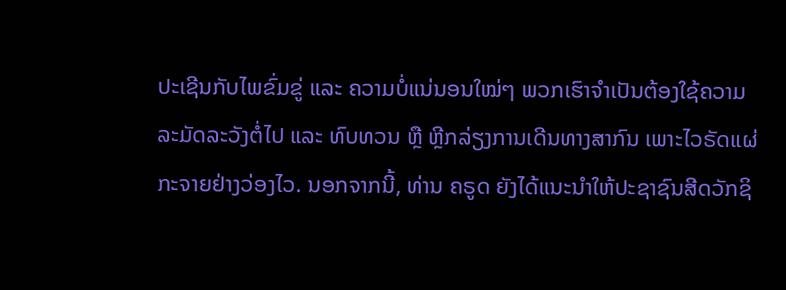ປະເຊີນກັບໄພຂົ່ມຂູ່ ແລະ ຄວາມບໍ່ແນ່ນອນໃໝ່ໆ ພວກເຮົາຈຳເປັນຕ້ອງໃຊ້ຄວາມລະມັດລະວັງຕໍ່ໄປ ແລະ ທົບທວນ ຫຼື ຫຼີກລ່ຽງການເດີນທາງສາກົນ ເພາະໄວຣັດແຜ່ກະຈາຍຢ່າງວ່ອງໄວ. ນອກຈາກນີ້, ທ່ານ ຄຣູດ ຍັງໄດ້ແນະນຳໃຫ້ປະຊາຊົນສີດວັກຊິ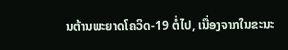ນຕ້ານພະຍາດໂຄວິດ-19 ຕໍ່ໄປ, ເນື່ອງຈາກໃນຂະນະ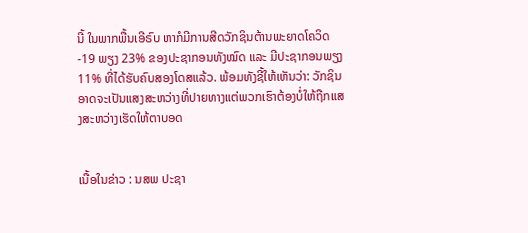ນີ້ ໃນພາກພື້ນເອີຣົບ ຫາກໍມີການສີດວັກຊິນຕ້ານພະຍາດໂຄວິດ-19 ພຽງ 23% ຂອງປະຊາກອນທັງໝົດ ແລະ ມີປະຊາກອນພຽງ 11% ທີ່ໄດ້ຮັບຄົບສອງໂດສແລ້ວ. ພ້ອມທັງຊີ້ໃຫ້ເຫັນວ່າ: ວັກຊິນ ອາດຈະເປັນແສງສະຫວ່າງທີ່ປາຍທາງແຕ່ພວກເຮົາຕ້ອງບໍ່ໃຫ້ຖືກແສງສະຫວ່າງເຮັດໃຫ້ຕາບອດ


ເນື້ອໃນຂ່າວ : ນສພ ປະຊາ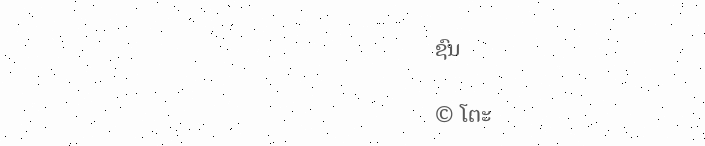ຊົນ

© ໂຕະ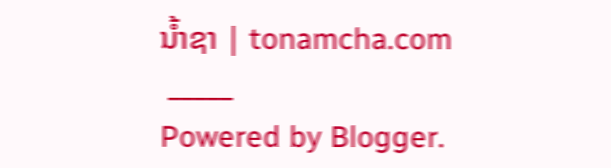ນໍ້າຊາ | tonamcha.com
 _____
Powered by Blogger.